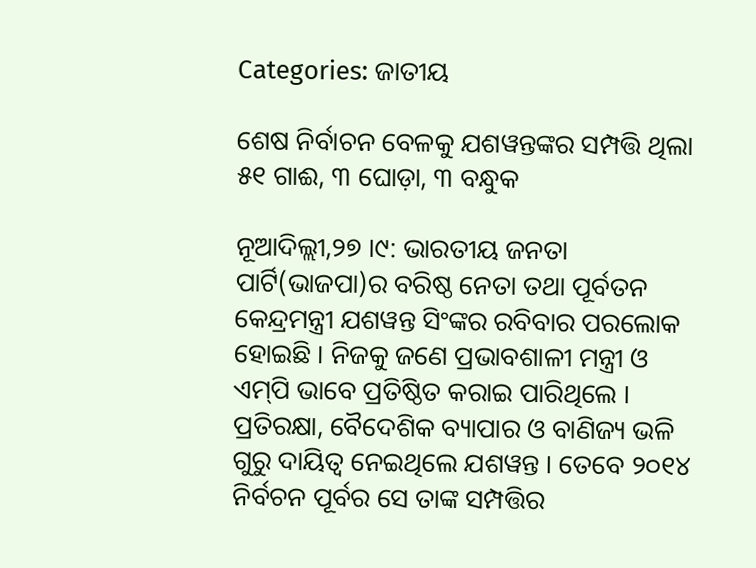Categories: ଜାତୀୟ

ଶେଷ ନିର୍ବାଚନ ବେଳକୁ ଯଶୱନ୍ତଙ୍କର ସମ୍ପତ୍ତି ଥିଲା ୫୧ ଗାଈ, ୩ ଘୋଡ଼ା, ୩ ବନ୍ଧୁକ

ନୂଆଦିଲ୍ଲୀ,୨୭ ।୯: ଭାରତୀୟ ଜନତା ପାର୍ଟି(ଭାଜପା)ର ବରିଷ୍ଠ ନେତା ତଥା ପୂର୍ବତନ କେନ୍ଦ୍ରମନ୍ତ୍ରୀ ଯଶୱନ୍ତ ସିଂଙ୍କର ରବିବାର ପରଲୋକ ହୋଇଛି । ନିଜକୁ ଜଣେ ପ୍ରଭାବଶାଳୀ ମନ୍ତ୍ରୀ ଓ ଏମ୍‌ପି ଭାବେ ପ୍ରତିଷ୍ଠିତ କରାଇ ପାରିଥିଲେ । ପ୍ରତିରକ୍ଷା, ବୈଦେଶିକ ବ୍ୟାପାର ଓ ବାଣିଜ୍ୟ ଭଳି ଗୁରୁ ଦାୟିତ୍ୱ ନେଇଥିଲେ ଯଶୱନ୍ତ । ତେବେ ୨୦୧୪ ନିର୍ବଚନ ପୂର୍ବର ସେ ତାଙ୍କ ସମ୍ପତ୍ତିର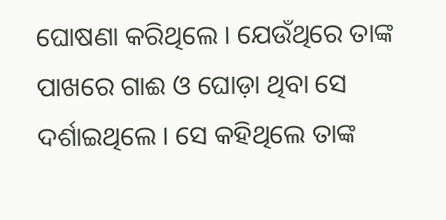ଘୋଷଣା କରିଥିଲେ । ଯେଉଁଥିରେ ତାଙ୍କ ପାଖରେ ଗାଈ ଓ ଘୋଡ଼ା ଥିବା ସେ ଦର୍ଶାଇଥିଲେ । ସେ କହିଥିଲେ ତାଙ୍କ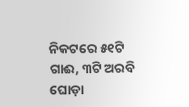ନିକଟରେ ୫୧ଟି ଗାଈ, ୩ଟି ଅରବି ଘୋଡ଼ା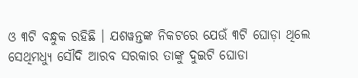ଓ ୩ଟି ବନ୍ଧୁକ ରହିଛି । ଯଶୱନ୍ତଙ୍କ ନିକଟରେ ଯେଉଁ ୩ଟି ଘୋଡ଼ା ଥିଲେ ସେଥିମଧ୍ୟୁ ସୌଦି ଆରବ ସରକାର ତାଙ୍କୁ ଦୁଇଟି ଘୋଡା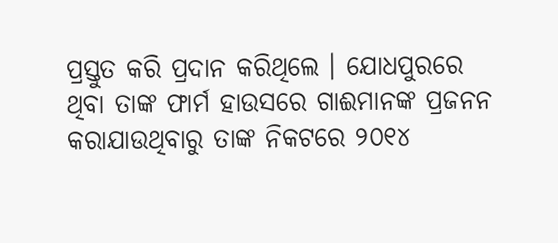ପ୍ରସ୍ତୁତ କରି ପ୍ରଦାନ କରିଥିଲେ । ଯୋଧପୁରରେ ଥିବା ତାଙ୍କ ଫାର୍ମ ହାଉସରେ ଗାଈମାନଙ୍କ ପ୍ରଜନନ କରାଯାଉଥିବାରୁ ତାଙ୍କ ନିକଟରେ ୨୦୧୪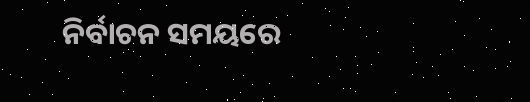ନିର୍ବାଚନ ସମୟରେ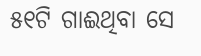୫୧ଟି ଗାଈଥିବା ସେ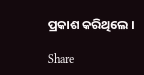ପ୍ରକାଶ କରିଥିଲେ ।

Share